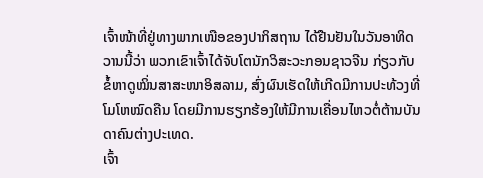ເຈົ້າໜ້າທີ່ຢູ່ທາງພາກເໜືອຂອງປາກິສຖານ ໄດ້ຢືນຢັນໃນວັນອາທິດວານນີ້ວ່າ ພວກເຂົາເຈົ້າໄດ້ຈັບໂຕນັກວິສະວະກອນຊາວຈີນ ກ່ຽວກັບ ຂໍ້ຫາດູໝິ່ນສາສະໜາອິສລາມ, ສົ່ງຜົນເຮັດໃຫ້ເກີດມີການປະທ້ວງທີ່ໂມໂຫໝົດຄືນ ໂດຍມີການຮຽກຮ້ອງໃຫ້ມີການເຄື່ອນໄຫວຕໍ່ຕ້ານບັນດາຄົນຕ່າງປະເທດ.
ເຈົ້າ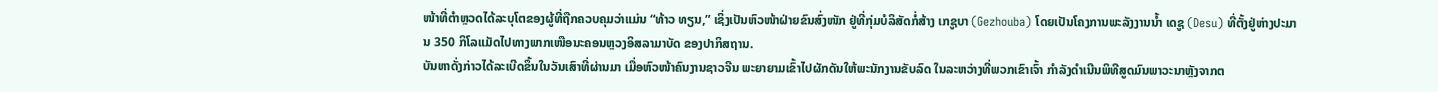ໜ້າທີ່ຕໍາຫຼວດໄດ້ລະບຸໂຕຂອງຜູ້ທີ່ຖືກຄວບຄຸມວ່າແມ່ນ “ທ້າວ ທຽນ,” ເຊິ່ງເປັນຫົວໜ້າຝ່າຍຂົນສົ່ງໜັກ ຢູ່ທີ່ກຸ່ມບໍລິສັດກໍ່ສ້າງ ເກຊູບາ (Gezhouba) ໂດຍເປັນໂຄງການພະລັງງານນໍ້າ ເດຊູ (Desu) ທີ່ຕັ້ງຢູ່ຫ່າງປະມານ 350 ກິໂລແມັດໄປທາງພາກເໜືອນະຄອນຫຼວງອິສລາມາບັດ ຂອງປາກິສຖານ.
ບັນຫາດັ່ງກ່າວໄດ້ລະເບີດຂຶ້ນໃນວັນເສົາທີ່ຜ່ານມາ ເມື່ອຫົວໜ້າຄົນງານຊາວຈີນ ພະຍາຍາມເຂົ້າໄປຜັກດັນໃຫ້ພະນັກງານຂັບລົດ ໃນລະຫວ່າງທີ່ພວກເຂົາເຈົ້າ ກໍາລັງດໍາເນີນພິທີສູດມົນພາວະນາຫຼັງຈາກຕ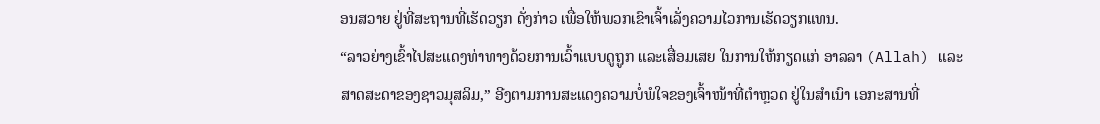ອນສວາຍ ຢູ່ທີ່ສະຖານທີ່ເຮັດວຽກ ດັ່ງກ່າວ ເພື່ອໃຫ້ພວກເຂົາເຈົ້າເລັ່ງຄວາມໄວການເຮັດວຽກແທນ.
“ລາວຍ່າງເຂົ້າໄປສະແດງທ່າທາງດ້ວຍການເວົ້າແບບດູຖູກ ແລະເສື່ອມເສຍ ໃນການໃຫ້ກຽດແກ່ ອາລລາ (Allah) ແລະ ສາດສະດາຂອງຊາວມຸສລິມ,” ອີງຕາມການສະແດງຄວາມບໍ່ພໍໃຈຂອງເຈົ້າໜ້າທີ່ຕໍາຫຼວດ ຢູ່ໃນສໍາເນົາ ເອກະສານທີ່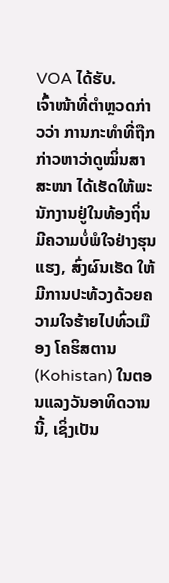VOA ໄດ້ຮັບ.
ເຈົ້າໜ້າທີ່ຕໍາຫຼວດກ່າວວ່າ ການກະທຳທີ່ຖືກກ່າວຫາວ່າດູໝິ່ນສາສະໜາ ໄດ້ເຮັດໃຫ້ພະນັກງານຢູ່ໃນທ້ອງຖິ່ນມີຄວາມບໍ່ພໍໃຈຢ່າງຮຸນແຮງ, ສົ່ງຜົນເຮັດ ໃຫ້ມີການປະທ້ວງດ້ວຍຄວາມໃຈຮ້າຍໄປທົ່ວເມືອງ ໂຄຮິສຕານ (Kohistan) ໃນຕອນແລງວັນອາທິດວານນີ້, ເຊິ່ງເປັນ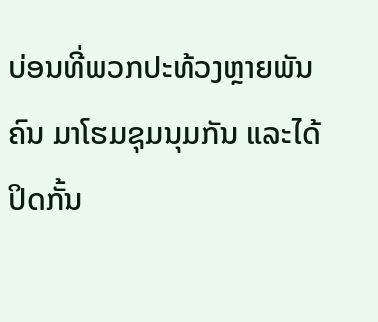ບ່ອນທີ່ພວກປະທ້ວງຫຼາຍພັນຄົນ ມາໂຮມຊຸມນຸມກັນ ແລະໄດ້ປິດກັ້ນ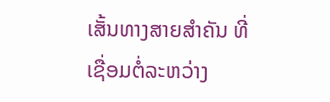ເສັ້ນທາງສາຍສໍາຄັນ ທີ່ເຊື່ອມຕໍ່ລະຫວ່າງ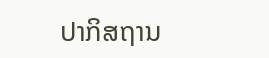ປາກິສຖານ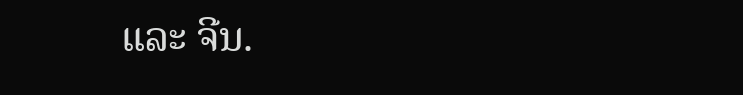ແລະ ຈີນ.